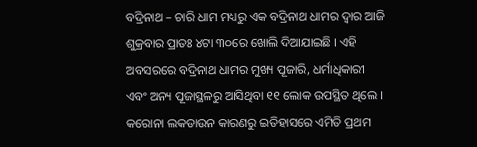ବଦ୍ରିନାଥ – ଚାରି ଧାମ ମଧ୍ୟରୁ ଏକ ବଦ୍ରିନାଥ ଧାମର ଦ୍ୱାର ଆଜି ଶୁକ୍ରବାର ପ୍ରାତଃ ୪ଟା ୩୦ରେ ଖୋଲି ଦିଆଯାଇଛି । ଏହି ଅବସରରେ ବଦ୍ରିନାଥ ଧାମର ମୁଖ୍ୟ ପୂଜାରି, ଧର୍ମାଧିକାରୀ ଏବଂ ଅନ୍ୟ ପୂଜାସ୍ଥଳରୁ ଆସିଥିବା ୧୧ ଲୋକ ଉପସ୍ଥିତ ଥିଲେ । କରୋନା ଲକଡାଉନ କାରଣରୁ ଇତିହାସରେ ଏମିତି ପ୍ରଥମ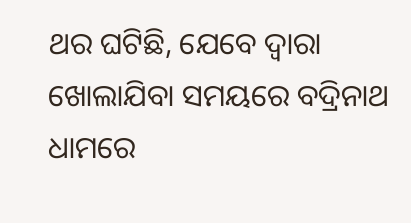ଥର ଘଟିଛି, ଯେବେ ଦ୍ୱାରା ଖୋଲାଯିବା ସମୟରେ ବଦ୍ରିନାଥ ଧାମରେ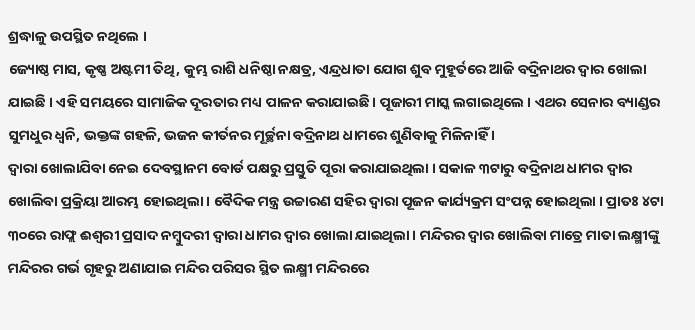ଶ୍ରଦ୍ଧାଳୁ ଉପସ୍ଥିତ ନଥିଲେ ।
ଜ୍ୟୋଷ୍ଠ ମାସ, କୃଷ୍ଣ ଅଷ୍ଟମୀ ତିଥି, କୁମ୍ଭ ରାଶି ଧନିଷ୍ଠା ନକ୍ଷତ୍ର, ଏନ୍ଦ୍ରଧାତା ଯୋଗ ଶୁବ ମୁହୂର୍ତରେ ଆଜି ବଦ୍ରିନାଥର ଦ୍ୱାର ଖୋଲା ଯାଇଛି । ଏହି ସମୟରେ ସାମାଜିକ ଦୂରତାର ମଧ୍ୟ ପାଳନ କରାଯାଇଛି । ପୂଜାରୀ ମାସ୍କ ଲଗାଇଥିଲେ । ଏଥର ସେନାର ବ୍ୟାଣ୍ଡର ସୁମଧୁର ଧ୍ୱନି, ଭକ୍ତଙ୍କ ଗହଳି, ଭଜନ କୀର୍ତନର ମୂର୍ଚ୍ଛନା ବଦ୍ରିନାଥ ଧାମରେ ଶୁଣିବାକୁ ମିଳିନାହିଁ ।
ଦ୍ୱାରା ଖୋଲାଯିବା ନେଇ ଦେବସ୍ଥାନମ ବୋର୍ଡ ପକ୍ଷରୁ ପ୍ରସ୍ତୁତି ପୂରା କରାଯାଇଥିଲା । ସକାଳ ୩ଟାରୁ ବଦ୍ରିନାଥ ଧାମର ଦ୍ୱାର ଖୋଲିବା ପ୍ରକ୍ରିୟା ଆରମ୍ଭ ହୋଇଥିଲା । ବୈଦିକ ମନ୍ତ୍ର ଉଚ୍ଚାରଣ ସହିର ଦ୍ୱାରା ପୂଜନ କାର୍ଯ୍ୟକ୍ରମ ସଂପନ୍ନ ହୋଇଥିଲା । ପ୍ରାତଃ ୪ଟା ୩୦ରେ ରାଫ୍ଲ ଈଶ୍ୱରୀ ପ୍ରସାଦ ନମ୍ବୁଦରୀ ଦ୍ୱାରା ଧାମର ଦ୍ୱାର ଖୋଲା ଯାଇଥିଲା । ମନ୍ଦିରର ଦ୍ୱାର ଖୋଲିବା ମାତ୍ରେ ମାତା ଲକ୍ଷ୍ମୀଙ୍କୁ ମନ୍ଦିରର ଗର୍ଭ ଗୃହରୁ ଅଣାଯାଇ ମନ୍ଦିର ପରିସର ସ୍ଥିତ ଲକ୍ଷ୍ମୀ ମନ୍ଦିରରେ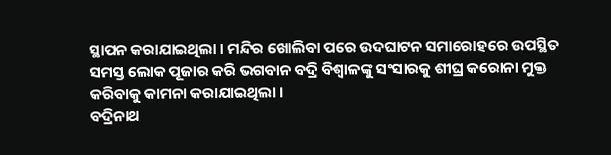ସ୍ଥାପନ କରାଯାଇଥିଲା । ମନ୍ଦିର ଖୋଲିବା ପରେ ଉଦଘାଟନ ସମାରୋହରେ ଉପସ୍ଥିତ ସମସ୍ତ ଲୋକ ପୂଜାର କରି ଭଗବାନ ବଦ୍ରି ବିଶ୍ୱାଳଙ୍କୁ ସଂସାରକୁ ଶୀଘ୍ର କରୋନା ମୁକ୍ତ କରିବାକୁ କାମନା କରାଯାଇଥିଲା ।
ବଦ୍ରିନାଥ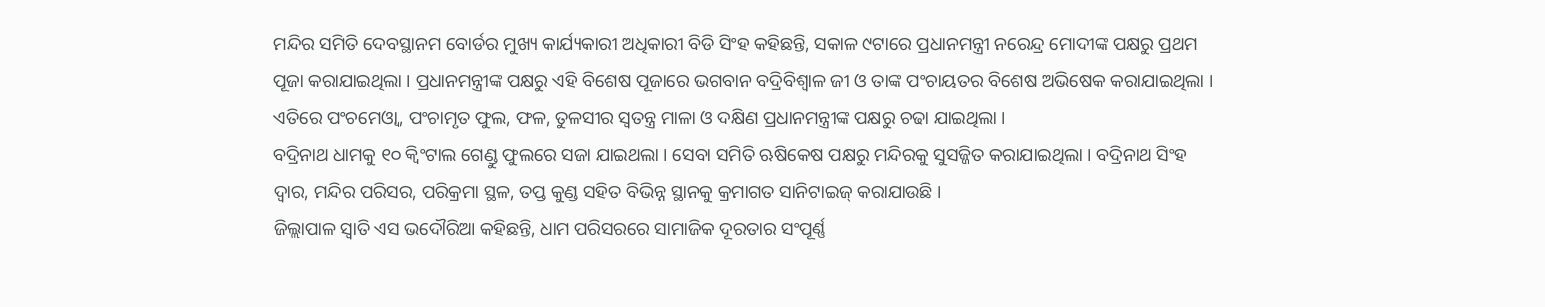ମନ୍ଦିର ସମିତି ଦେବସ୍ଥାନମ ବୋର୍ଡର ମୁଖ୍ୟ କାର୍ଯ୍ୟକାରୀ ଅଧିକାରୀ ବିଡି ସିଂହ କହିଛନ୍ତି, ସକାଳ ୯ଟାରେ ପ୍ରଧାନମନ୍ତ୍ରୀ ନରେନ୍ଦ୍ର ମୋଦୀଙ୍କ ପକ୍ଷରୁ ପ୍ରଥମ ପୂଜା କରାଯାଇଥିଲା । ପ୍ରଧାନମନ୍ତ୍ରୀଙ୍କ ପକ୍ଷରୁ ଏହି ବିଶେଷ ପୂଜାରେ ଭଗବାନ ବଦ୍ରିବିଶ୍ୱାଳ ଜୀ ଓ ତାଙ୍କ ପଂଚାୟତର ବିଶେଷ ଅଭିଷେକ କରାଯାଇଥିଲା । ଏତିରେ ପଂଚମେଓ୍ଵା, ପଂଚାମୃତ ଫୁଲ, ଫଳ, ତୁଳସୀର ସ୍ୱତନ୍ତ୍ର ମାଳା ଓ ଦକ୍ଷିଣ ପ୍ରଧାନମନ୍ତ୍ରୀଙ୍କ ପକ୍ଷରୁ ଚଢା ଯାଇଥିଲା ।
ବଦ୍ରିନାଥ ଧାମକୁ ୧୦ କ୍ୱିଂଟାଲ ଗେଣ୍ଡୁ ଫୁଲରେ ସଜା ଯାଇଥଲା । ସେବା ସମିତି ଋଷିକେଷ ପକ୍ଷରୁ ମନ୍ଦିରକୁ ସୁସଜ୍ଜିତ କରାଯାଇଥିଲା । ବଦ୍ରିନାଥ ସିଂହ ଦ୍ୱାର, ମନ୍ଦିର ପରିସର, ପରିକ୍ରମା ସ୍ଥଳ, ତପ୍ତ କୁଣ୍ଡ ସହିତ ବିଭିନ୍ନ ସ୍ଥାନକୁ କ୍ରମାଗତ ସାନିଟାଇଜ୍ କରାଯାଉଛି ।
ଜିଲ୍ଲାପାଳ ସ୍ୱାତି ଏସ ଭଦୌରିଆ କହିଛନ୍ତି, ଧାମ ପରିସରରେ ସାମାଜିକ ଦୂରତାର ସଂପୂର୍ଣ୍ଣ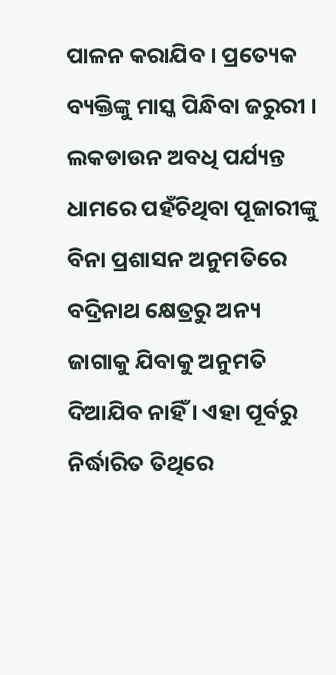ପାଳନ କରାଯିବ । ପ୍ରତ୍ୟେକ ବ୍ୟକ୍ତିଙ୍କୁ ମାସ୍କ ପିନ୍ଧିବା ଜରୁରୀ । ଲକଡାଉନ ଅବଧି ପର୍ଯ୍ୟନ୍ତ ଧାମରେ ପହଁଚିଥିବା ପୂଜାରୀଙ୍କୁ ବିନା ପ୍ରଶାସନ ଅନୁମତିରେ ବଦ୍ରିନାଥ କ୍ଷେତ୍ରରୁ ଅନ୍ୟ ଜାଗାକୁ ଯିବାକୁ ଅନୁମତି ଦିଆଯିବ ନାହିଁ । ଏହା ପୂର୍ବରୁ ନିର୍ଦ୍ଧାରିତ ତିଥିରେ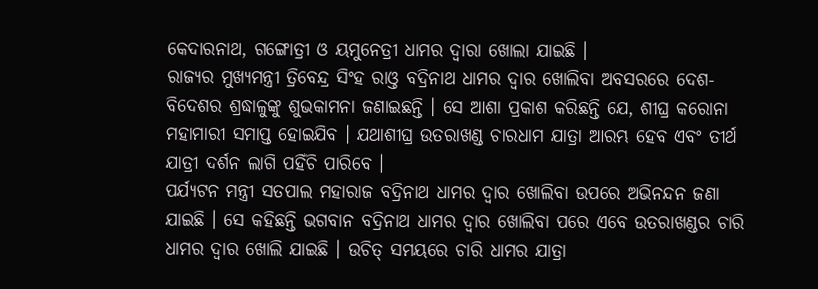କେଦାରନାଥ, ଗଙ୍ଗୋତ୍ରୀ ଓ ୟମୁନେତ୍ରୀ ଧାମର ଦ୍ୱାରା ଖୋଲା ଯାଇଛି ।
ରାଜ୍ୟର ମୁଖ୍ୟମନ୍ତ୍ରୀ ତ୍ରିବେନ୍ଦ୍ର ସିଂହ ରାଓ୍ତ ବଦ୍ରିନାଥ ଧାମର ଦ୍ୱାର ଖୋଲିବା ଅବସରରେ ଦେଶ-ବିଦେଶର ଶ୍ରଦ୍ଧାଳୁଙ୍କୁ ଶୁଭକାମନା ଜଣାଇଛନ୍ତି । ସେ ଆଶା ପ୍ରକାଶ କରିଛନ୍ତି ଯେ, ଶୀଘ୍ର କରୋନା ମହାମାରୀ ସମାପ୍ତ ହୋଇଯିବ । ଯଥାଶୀଘ୍ର ଉତରାଖଣ୍ଡ ଚାରଧାମ ଯାତ୍ରା ଆରମ୍ଭ ହେବ ଏବଂ ତୀର୍ଥ ଯାତ୍ରୀ ଦର୍ଶନ ଲାଗି ପହିଁଚି ପାରିବେ ।
ପର୍ଯ୍ୟଟନ ମନ୍ତ୍ରୀ ସତପାଲ ମହାରାଜ ବଦ୍ରିନାଥ ଧାମର ଦ୍ୱାର ଖୋଲିବା ଉପରେ ଅଭିନନ୍ଦନ ଜଣା ଯାଇଛି । ସେ କହିଛନ୍ତି ଭଗବାନ ବଦ୍ରିନାଥ ଧାମର ଦ୍ୱାର ଖୋଲିବା ପରେ ଏବେ ଉତରାଖଣ୍ଡର ଚାରି ଧାମର ଦ୍ୱାର ଖୋଲି ଯାଇଛି । ଉଚିତ୍ ସମୟରେ ଚାରି ଧାମର ଯାତ୍ରା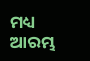ମଧ୍ୟ ଆରମ୍ଭ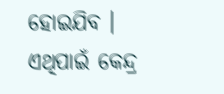ହୋଇଯିବ । ଏଥିପାଇଁ କେନ୍ଦ୍ର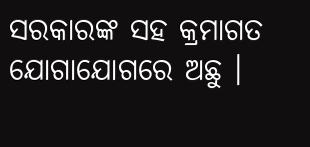ସରକାରଙ୍କ ସହ କ୍ରମାଗତ ଯୋଗାଯୋଗରେ ଅଛୁ ।